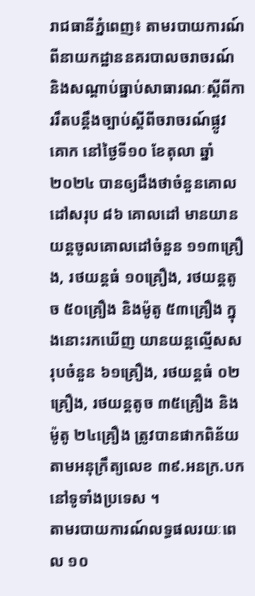រាជធានីភ្នំពេញ៖ តាមរបាយការណ៍ពីនាយកដ្ឋាននគរបាលចរាចរណ៍ និងសណ្តាប់ធ្នាប់សាធារណៈស្តីពីការរឹតបន្ដឹងច្បាប់ស្ដីពីចរាចរណ៍ផ្លូវគោក នៅថ្ងៃទី១០ ខែតុលា ឆ្នាំ២០២៤ បានឲ្យដឹងថាចំនួនគោលដៅសរុប ៨៦ គោលដៅ មានយានយន្តចូលគោលដៅចំនួន ១១៣គ្រឿង, រថយន្តធំ ១០គ្រឿង, រថយន្តតូច ៥០គ្រឿង និងម៉ូតូ ៥៣គ្រឿង ក្នុងនោះរកឃើញ យានយន្តល្មើសសរុបចំនួន ៦១គ្រឿង, រថយន្តធំ ០២ គ្រឿង, រថយន្តតូច ៣៥គ្រឿង និងម៉ូតូ ២៤គ្រឿង ត្រូវបានផាកពិន័យតាមអនុក្រឹត្យលេខ ៣៩.អនក្រ.បក នៅទូទាំងប្រទេស ។
តាមរបាយការណ៍លទ្ធផលរយៈពេល ១០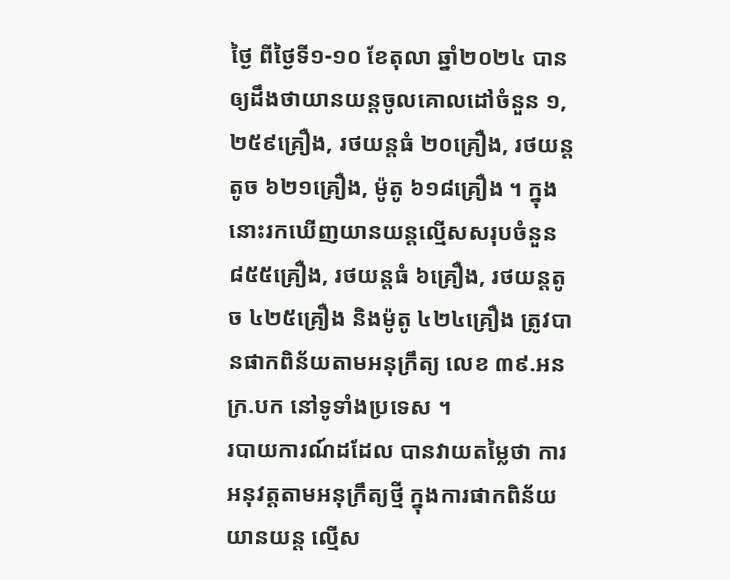ថ្ងៃ ពីថ្ងៃទី១-១០ ខែតុលា ឆ្នាំ២០២៤ បានឲ្យដឹងថាយានយន្តចូលគោលដៅចំនួន ១,២៥៩គ្រឿង, រថយន្តធំ ២០គ្រឿង, រថយន្តតូច ៦២១គ្រឿង, ម៉ូតូ ៦១៨គ្រឿង ។ ក្នុងនោះរកឃើញយានយន្តល្មើសសរុបចំនួន ៨៥៥គ្រឿង, រថយន្តធំ ៦គ្រឿង, រថយន្តតូច ៤២៥គ្រឿង និងម៉ូតូ ៤២៤គ្រឿង ត្រូវបានផាកពិន័យតាមអនុក្រឹត្យ លេខ ៣៩.អនក្រ.បក នៅទូទាំងប្រទេស ។
របាយការណ៍ដដែល បានវាយតម្លៃថា ការអនុវត្តតាមអនុក្រឹត្យថ្មី ក្នុងការផាកពិន័យយានយន្ត ល្មើស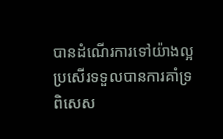បានដំណើរការទៅយ៉ាងល្អប្រសើរទទួលបានការគាំទ្រ ពិសេស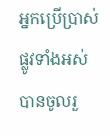អ្នកប្រើប្រាស់ផ្លូវទាំងអស់ បានចូលរួ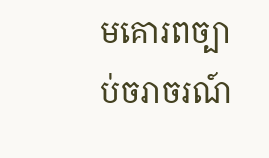មគោរពច្បាប់ចរាចរណ៍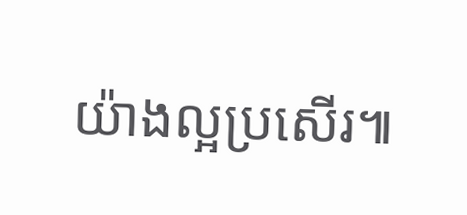យ៉ាងល្អប្រសើរ៕